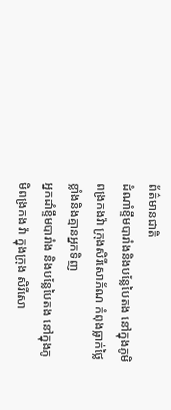ព័ត៌មានជាតិ
ដំណាំខ្ទឹមបារាំងនិងបន្លែបៃតង នៅក្នុងភូមិពង្រកងវ៉ា ក្រុងសិរីសោភ័ណ កំពុងធ្លាក់ថ្លៃខ្លាំងនិងគ្មានអ្នកទិញ
អ្នកដាំខ្ទឹមបារាំង និងបន្លែបៃតង នៅក្នុងភូមិពង្រកង វ៉ា ក្នុងក្រុង សិរីសោ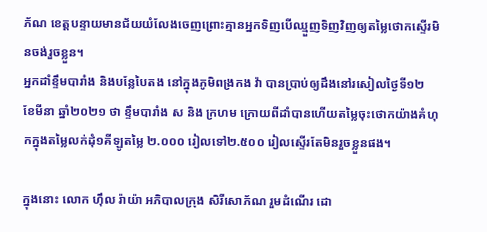ភ័ណ ខេត្តបន្ទាយមានជ័យយំលែងចេញព្រោះគ្មានអ្នកទិញបើឈ្មួញទិញវិញឲ្យតម្លៃថោកស្ទើរមិនចង់រួចខ្លួន។
អ្នកដាំខ្ទឹមបារាំង និងបន្លែបៃតង នៅក្នុងភូមិពង្រកង វ៉ា បានប្រាប់ឲ្យដឹងនៅរសៀលថ្ងៃទី១២ ខែមីនា ឆ្នាំ២០២១ ថា ខ្ទឹមបារាំង ស និង ក្រហម ក្រោយពីដាំបានហើយតម្លៃចុះថោកយ៉ាងគំហុកក្នុងតម្លៃលក់ដុំ១គីឡូតម្លៃ ២.០០០ រៀលទៅ២.៥០០ រៀលស្ទើរតែមិនរួចខ្លួនផង។

ក្នុងនោះ លោក ហ៊ឹល រ៉ាយ៉ា អភិបាលក្រុង សិរីសោភ័ណ រួមដំណើរ ដោ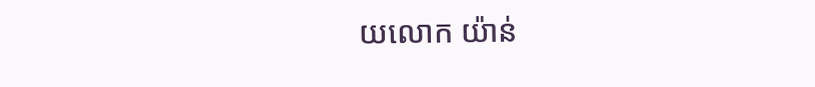យលោក យ៉ាន់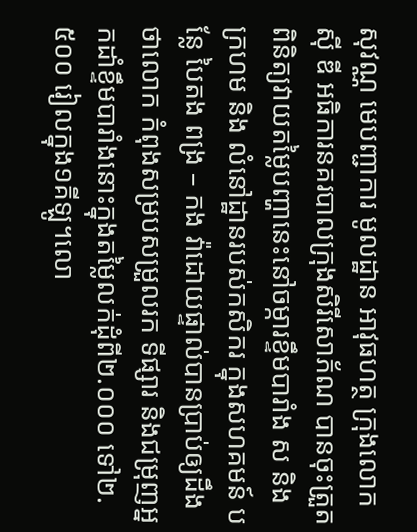សុវណ្ណ មេបញ្ជាការ មូលដ្ឋាន អាវុធហត្ថ ក្រុងលោក ស៊ី ឌី អធិការនគរបាលក្រុងសិរីសោភ័ណ បានចុះត្រួតពិនិត្យវាយតម្លៃបញ្ហានេះនៅចម្ការខ្ទឹមបារាំង ស និង ក្រហម និង លំនៅដ្ឋានរបស់កសិករ ក្នុងសហគមន៍ បន្លែ បៃតង ពង្រ – កង វ៉ាដោយផ្ទាល់បានប្រាប់ឲ្យដឹងថាលោក កំពុងសម្របសម្រួលរក ទីផ្សារ និងជម្រុញអ្នកដាំខ្ទឹមបារាំងនោះក្នុងតម្លៃលក់ដុំពី២.០០០ ទៅ២.៥០០ រៀលក្នុង១គីឡូ។លោ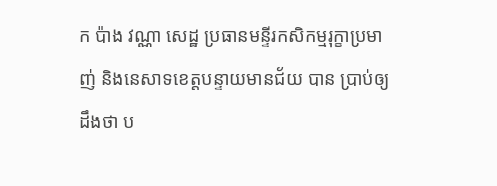ក ប៉ាង វណ្ណា សេដ្ឋ ប្រធានមន្ទីរកសិកម្មរុក្ខាប្រមាញ់ និងនេសាទខេត្តបន្ទាយមានជ័យ បាន ប្រាប់ឲ្យដឹងថា ប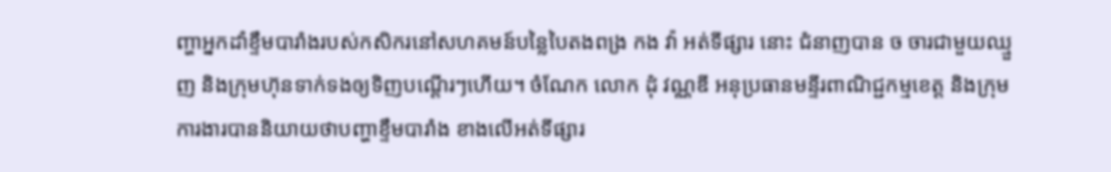ញ្ហាអ្នកដាំខ្ទឹមបារាំងរបស់កសិករនៅសហគមន៍បន្លៃបៃតងពង្រ កង វ៉ា អត់ទីផ្សារ នោះ ជំនាញបាន ច ចារជាមួយឈ្មួញ និងក្រុមហ៊ុនទាក់ទងឲ្យទិញបណ្តើរៗហើយ។ ចំណែក លោក ដុំ វណ្ណឌី អនុប្រធានមន្ទីរពាណិជ្ជកម្មខេត្ត និងក្រុមការងារបាននិយាយថាបញ្ហាខ្ទឹមបារាំង ខាងលើអត់ទីផ្សារ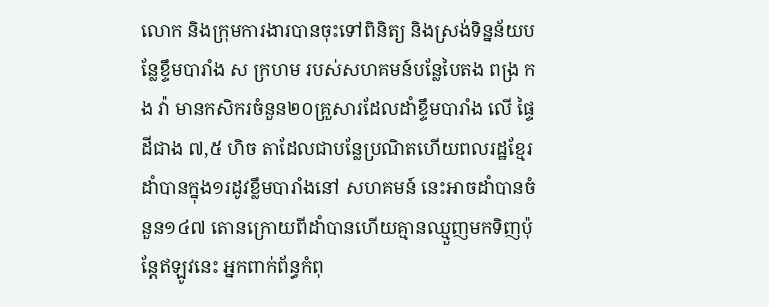លោក និងក្រុមការងារបានចុះទៅពិនិត្យ និងស្រង់ទិន្នន័យបន្លែខ្ទឹមបារាំង ស ក្រហម របស់សហគមន៍បន្លែបៃតង ពង្រ កង វ៉ា មានកសិករចំនួន២០គ្រួសារដែលដាំខ្ទឹមបារាំង លើ ផ្ទៃដីជាង ៧,៥ ហិច តាដែលជាបន្លែប្រណិតហើយពលរដ្ឋខ្មែរដាំបានក្នុង១រដូវខ្លឹមបារាំងនៅ សហគមន៍ នេះអាចដាំបានចំនួន១៤៧ តោនក្រោយពីដាំបានហើយគ្មានឈ្មួញមកទិញប៉ុន្តែឥឡូវនេះ អ្នកពាក់ព័ន្ធកំពុ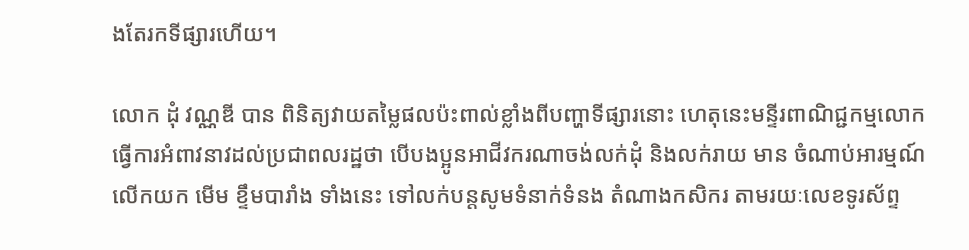ងតែរកទីផ្សារហើយ។

លោក ដុំ វណ្ណឌី បាន ពិនិត្យវាយតម្លៃផលប៉ះពាល់ខ្លាំងពីបញ្ហាទីផ្សារនោះ ហេតុនេះមន្ទីរពាណិជ្ជកម្មលោកធ្វើការអំពាវនាវដល់ប្រជាពលរដ្ឋថា បើបងប្អូនអាជីវករណាចង់លក់ដុំ និងលក់រាយ មាន ចំណាប់អារម្មណ៍លើកយក មើម ខ្ទឹមបារាំង ទាំងនេះ ទៅលក់បន្តសូមទំនាក់ទំនង តំណាងកសិករ តាមរយៈលេខទូរស័ព្ទ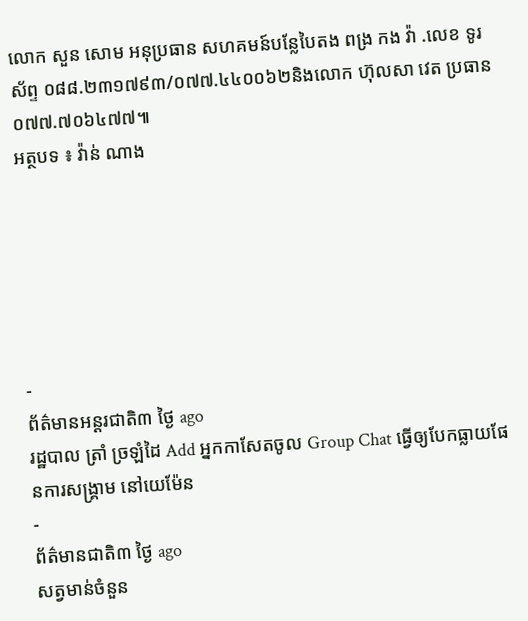លោក សួន សោម អនុប្រធាន សហគមន៍បន្លែបៃតង ពង្រ កង វ៉ា .លេខ ទូរស័ព្ទ ០៨៨.២៣១៧៩៣/០៧៧.៤៤០០៦២និងលោក ហ៊ុលសា វេត ប្រធាន ០៧៧.៧០៦៤៧៧៕
អត្ថបទ ៖ វ៉ាន់ ណាង






-
ព័ត៌មានអន្ដរជាតិ៣ ថ្ងៃ ago
រដ្ឋបាល ត្រាំ ច្រឡំដៃ Add អ្នកកាសែតចូល Group Chat ធ្វើឲ្យបែកធ្លាយផែនការសង្គ្រាម នៅយេម៉ែន
-
ព័ត៌មានជាតិ៣ ថ្ងៃ ago
សត្វមាន់ចំនួន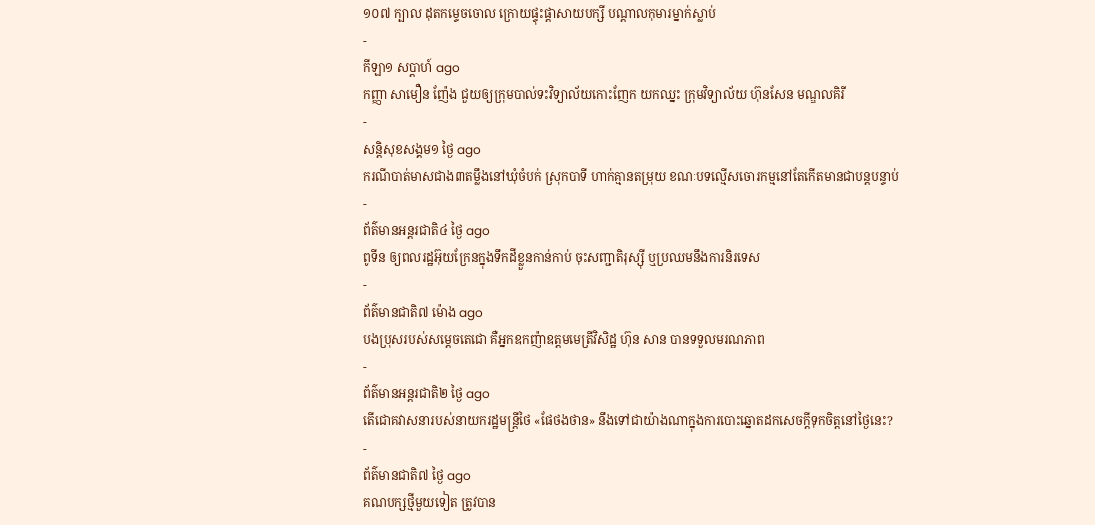១០៧ ក្បាល ដុតកម្ទេចចោល ក្រោយផ្ទុះផ្ដាសាយបក្សី បណ្តាលកុមារម្នាក់ស្លាប់
-
កីឡា១ សប្តាហ៍ ago
កញ្ញា សាមឿន ញ៉ែង ជួយឲ្យក្រុមបាល់ទះវិទ្យាល័យកោះញែក យកឈ្នះ ក្រុមវិទ្យាល័យ ហ៊ុនសែន មណ្ឌលគិរី
-
សន្តិសុខសង្គម១ ថ្ងៃ ago
ករណីបាត់មាសជាង៣តម្លឹងនៅឃុំចំបក់ ស្រុកបាទី ហាក់គ្មានតម្រុយ ខណៈបទល្មើសចោរកម្មនៅតែកើតមានជាបន្តបន្ទាប់
-
ព័ត៌មានអន្ដរជាតិ៤ ថ្ងៃ ago
ពូទីន ឲ្យពលរដ្ឋអ៊ុយក្រែនក្នុងទឹកដីខ្លួនកាន់កាប់ ចុះសញ្ជាតិរុស្ស៊ី ឬប្រឈមនឹងការនិរទេស
-
ព័ត៌មានជាតិ៧ ម៉ោង ago
បងប្រុសរបស់សម្ដេចតេជោ គឺអ្នកឧកញ៉ាឧត្តមមេត្រីវិសិដ្ឋ ហ៊ុន សាន បានទទួលមរណភាព
-
ព័ត៌មានអន្ដរជាតិ២ ថ្ងៃ ago
តើជោគវាសនារបស់នាយករដ្ឋមន្ត្រីថៃ «ផែថងថាន» នឹងទៅជាយ៉ាងណាក្នុងការបោះឆ្នោតដកសេចក្តីទុកចិត្តនៅថ្ងៃនេះ?
-
ព័ត៌មានជាតិ៧ ថ្ងៃ ago
គណបក្សថ្មីមួយទៀត ត្រូវបាន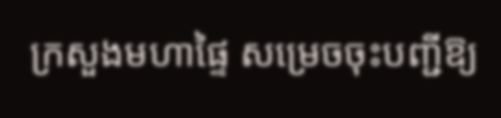ក្រសួងមហាផ្ទៃ សម្រេចចុះបញ្ជីឱ្យ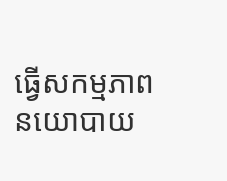ធ្វើសកម្មភាពនយោបាយ